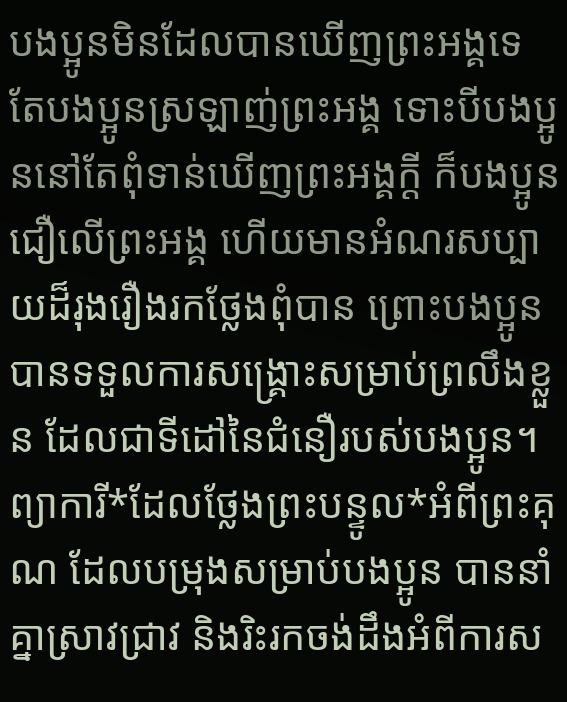បងប្អូនមិនដែលបានឃើញព្រះអង្គទេ តែបងប្អូនស្រឡាញ់ព្រះអង្គ ទោះបីបងប្អូននៅតែពុំទាន់ឃើញព្រះអង្គក្ដី ក៏បងប្អូនជឿលើព្រះអង្គ ហើយមានអំណរសប្បាយដ៏រុងរឿងរកថ្លែងពុំបាន ព្រោះបងប្អូនបានទទួលការសង្គ្រោះសម្រាប់ព្រលឹងខ្លួន ដែលជាទីដៅនៃជំនឿរបស់បងប្អូន។ ព្យាការី*ដែលថ្លែងព្រះបន្ទូល*អំពីព្រះគុណ ដែលបម្រុងសម្រាប់បងប្អូន បាននាំគ្នាស្រាវជ្រាវ និងរិះរកចង់ដឹងអំពីការស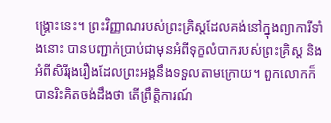ង្គ្រោះនេះ។ ព្រះវិញ្ញាណរបស់ព្រះគ្រិស្តដែលគង់នៅក្នុងព្យាការីទាំងនោះ បានបញ្ជាក់ប្រាប់ជាមុនអំពីទុក្ខលំបាករបស់ព្រះគ្រិស្ត និងអំពីសិរីរុងរឿងដែលព្រះអង្គនឹងទទួលតាមក្រោយ។ ពួកលោកក៏បានរិះគិតចង់ដឹងថា តើព្រឹត្តិការណ៍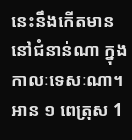នេះនឹងកើតមាននៅជំនាន់ណា ក្នុងកាលៈទេសៈណា។
អាន ១ ពេត្រុស 1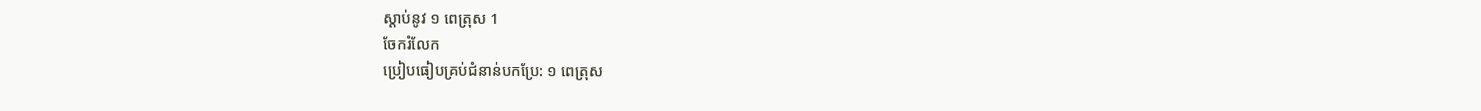ស្ដាប់នូវ ១ ពេត្រុស 1
ចែករំលែក
ប្រៀបធៀបគ្រប់ជំនាន់បកប្រែ: ១ ពេត្រុស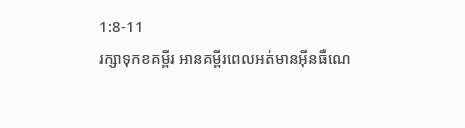1:8-11
រក្សាទុកខគម្ពីរ អានគម្ពីរពេលអត់មានអ៊ីនធឺណេ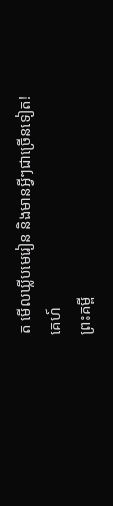ត មើលឃ្លីបមេរៀន និងមានអ្វីៗជាច្រើនទៀត!
គេហ៍
ព្រះគម្ពី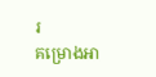រ
គម្រោងអា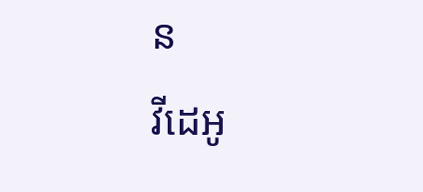ន
វីដេអូ